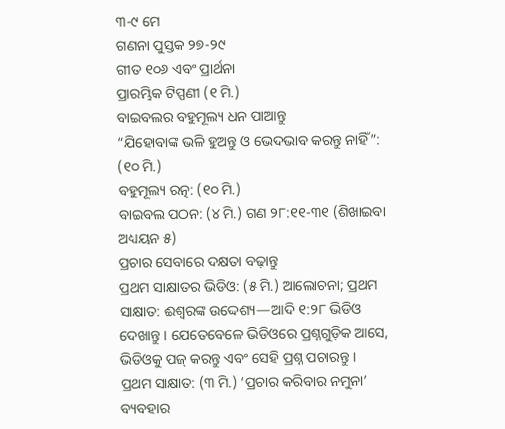୩-୯ ମେ
ଗଣନା ପୁସ୍ତକ ୨୭-୨୯
ଗୀତ ୧୦୬ ଏବଂ ପ୍ରାର୍ଥନା
ପ୍ରାରମ୍ଭିକ ଟିପ୍ପଣୀ (୧ ମି.)
ବାଇବଲର ବହୁମୂଲ୍ୟ ଧନ ପାଆନ୍ତୁ
“ଯିହୋବାଙ୍କ ଭଳି ହୁଅନ୍ତୁ ଓ ଭେଦଭାବ କରନ୍ତୁ ନାହିଁ”: (୧୦ ମି.)
ବହୁମୂଲ୍ୟ ରତ୍ନ: (୧୦ ମି.)
ବାଇବଲ ପଠନ: (୪ ମି.) ଗଣ ୨୮:୧୧-୩୧ (ଶିଖାଇବା ଅଧ୍ୟୟନ ୫)
ପ୍ରଚାର ସେବାରେ ଦକ୍ଷତା ବଢ଼ାନ୍ତୁ
ପ୍ରଥମ ସାକ୍ଷାତର ଭିଡିଓ: (୫ ମି.) ଆଲୋଚନା; ପ୍ରଥମ ସାକ୍ଷାତ: ଈଶ୍ୱରଙ୍କ ଉଦ୍ଦେଶ୍ୟ—ଆଦି ୧:୨୮ ଭିଡିଓ ଦେଖାନ୍ତୁ । ଯେତେବେଳେ ଭିଡିଓରେ ପ୍ରଶ୍ନଗୁଡ଼ିକ ଆସେ, ଭିଡିଓକୁ ପଜ୍ କରନ୍ତୁ ଏବଂ ସେହି ପ୍ରଶ୍ନ ପଚାରନ୍ତୁ ।
ପ୍ରଥମ ସାକ୍ଷାତ: (୩ ମି.) ‘ପ୍ରଚାର କରିବାର ନମୁନା’ ବ୍ୟବହାର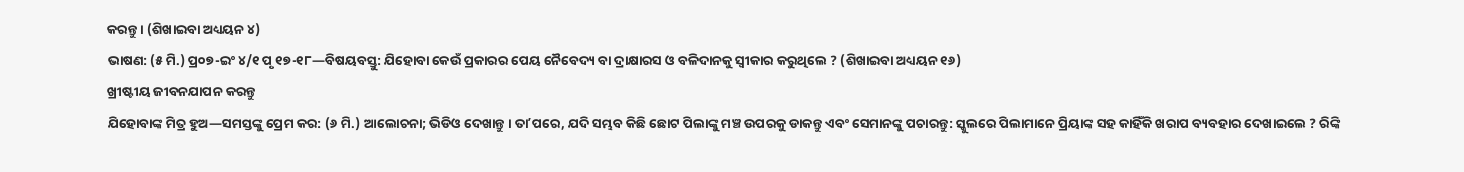କରନ୍ତୁ । (ଶିଖାଇବା ଅଧ୍ୟୟନ ୪)
ଭାଷଣ: (୫ ମି.) ପ୍ର୦୭-ଇଂ ୪/୧ ପୃ ୧୭-୧୮—ବିଷୟବସ୍ତୁ: ଯିହୋବା କେଉଁ ପ୍ରକାରର ପେୟ ନୈବେଦ୍ୟ ବା ଦ୍ରାକ୍ଷାରସ ଓ ବଳିଦାନକୁ ସ୍ୱୀକାର କରୁଥିଲେ ? (ଶିଖାଇବା ଅଧ୍ୟୟନ ୧୬)
ଖ୍ରୀଷ୍ଟୀୟ ଜୀବନଯାପନ କରନ୍ତୁ
ଯିହୋବାଙ୍କ ମିତ୍ର ହୁଅ—ସମସ୍ତଙ୍କୁ ପ୍ରେମ କର: (୬ ମି.) ଆଲୋଚନା; ଭିଡିଓ ଦେଖାନ୍ତୁ । ତାʼପରେ, ଯଦି ସମ୍ଭବ କିଛି ଛୋଟ ପିଲାଙ୍କୁ ମଞ୍ଚ ଉପରକୁ ଡାକନ୍ତୁ ଏବଂ ସେମାନଙ୍କୁ ପଚାରନ୍ତୁ: ସ୍କୁଲରେ ପିଲାମାନେ ପ୍ରିୟାଙ୍କ ସହ କାହିଁକି ଖରାପ ବ୍ୟବହାର ଦେଖାଇଲେ ? ରିଙ୍କି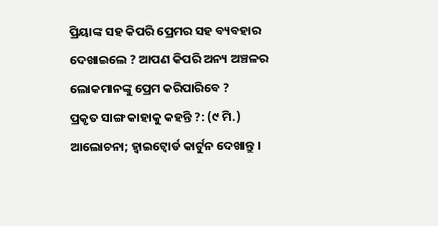ପ୍ରିୟାଙ୍କ ସହ କିପରି ପ୍ରେମର ସହ ବ୍ୟବହାର ଦେଖାଇଲେ ? ଆପଣ କିପରି ଅନ୍ୟ ଅଞ୍ଚଳର ଲୋକମାନଙ୍କୁ ପ୍ରେମ କରିପାରିବେ ?
ପ୍ରକୃତ ସାଙ୍ଗ କାହାକୁ କହନ୍ତି ?: (୯ ମି.) ଆଲୋଚନା; ହ୍ୱାଇଟ୍ବୋର୍ଡ କାର୍ଟୁନ ଦେଖାନ୍ତୁ ।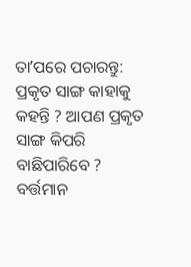ତାʼପରେ ପଚାରନ୍ତୁ: ପ୍ରକୃତ ସାଙ୍ଗ କାହାକୁ କହନ୍ତି ? ଆପଣ ପ୍ରକୃତ ସାଙ୍ଗ କିପରି ବାଛିପାରିବେ ? ବର୍ତ୍ତମାନ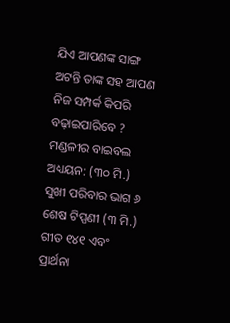ଯିଏ ଆପଣଙ୍କ ସାଙ୍ଗ ଅଟନ୍ତି ତାଙ୍କ ସହ ଆପଣ ନିଜ ସମ୍ପର୍କ କିପରି ବଢ଼ାଇପାରିବେ ?
ମଣ୍ଡଳୀର ବାଇବଲ ଅଧ୍ୟୟନ: (୩୦ ମି.) ସୁଖୀ ପରିବାର ଭାଗ ୬
ଶେଷ ଟିପ୍ପଣୀ (୩ ମି.)
ଗୀତ ୧୪୧ ଏବଂ ପ୍ରାର୍ଥନା